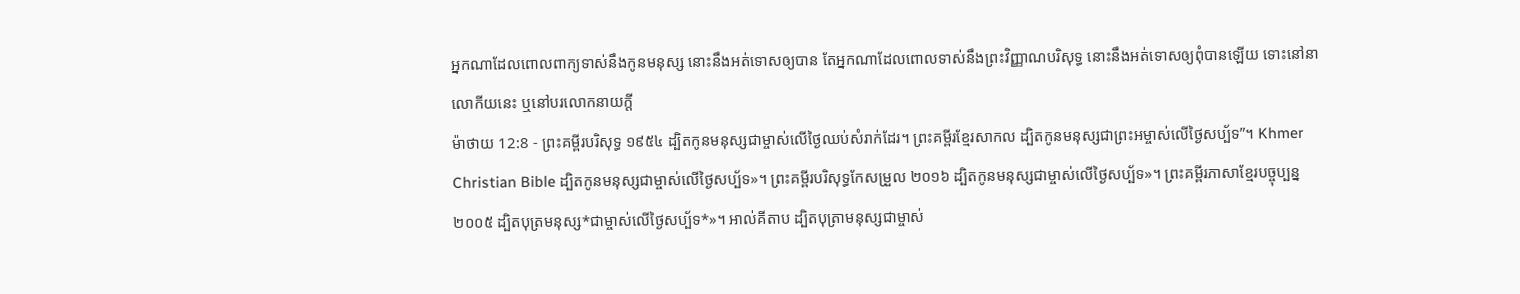អ្នកណាដែលពោលពាក្យទាស់នឹងកូនមនុស្ស នោះនឹងអត់ទោសឲ្យបាន តែអ្នកណាដែលពោលទាស់នឹងព្រះវិញ្ញាណបរិសុទ្ធ នោះនឹងអត់ទោសឲ្យពុំបានឡើយ ទោះនៅនាលោកីយនេះ ឬនៅបរលោកនាយក្តី
ម៉ាថាយ 12:8 - ព្រះគម្ពីរបរិសុទ្ធ ១៩៥៤ ដ្បិតកូនមនុស្សជាម្ចាស់លើថ្ងៃឈប់សំរាក់ដែរ។ ព្រះគម្ពីរខ្មែរសាកល ដ្បិតកូនមនុស្សជាព្រះអម្ចាស់លើថ្ងៃសប្ប័ទ”។ Khmer Christian Bible ដ្បិតកូនមនុស្សជាម្ចាស់លើថ្ងៃសប្ប័ទ»។ ព្រះគម្ពីរបរិសុទ្ធកែសម្រួល ២០១៦ ដ្បិតកូនមនុស្សជាម្ចាស់លើថ្ងៃសប្ប័ទ»។ ព្រះគម្ពីរភាសាខ្មែរបច្ចុប្បន្ន ២០០៥ ដ្បិតបុត្រមនុស្ស*ជាម្ចាស់លើថ្ងៃសប្ប័ទ*»។ អាល់គីតាប ដ្បិតបុត្រាមនុស្សជាម្ចាស់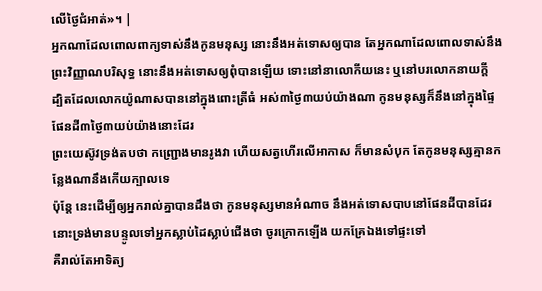លើថ្ងៃជំអាត់»។ |
អ្នកណាដែលពោលពាក្យទាស់នឹងកូនមនុស្ស នោះនឹងអត់ទោសឲ្យបាន តែអ្នកណាដែលពោលទាស់នឹងព្រះវិញ្ញាណបរិសុទ្ធ នោះនឹងអត់ទោសឲ្យពុំបានឡើយ ទោះនៅនាលោកីយនេះ ឬនៅបរលោកនាយក្តី
ដ្បិតដែលលោកយ៉ូណាសបាននៅក្នុងពោះត្រីធំ អស់៣ថ្ងៃ៣យប់យ៉ាងណា កូនមនុស្សក៏នឹងនៅក្នុងផ្ទៃផែនដី៣ថ្ងៃ៣យប់យ៉ាងនោះដែរ
ព្រះយេស៊ូវទ្រង់តបថា កញ្ជ្រោងមានរូងវា ហើយសត្វហើរលើអាកាស ក៏មានសំបុក តែកូនមនុស្សគ្មានកន្លែងណានឹងកើយក្បាលទេ
ប៉ុន្តែ នេះដើម្បីឲ្យអ្នករាល់គ្នាបានដឹងថា កូនមនុស្សមានអំណាច នឹងអត់ទោសបាបនៅផែនដីបានដែរ នោះទ្រង់មានបន្ទូលទៅអ្នកស្លាប់ដៃស្លាប់ជើងថា ចូរក្រោកឡើង យកគ្រែឯងទៅផ្ទះទៅ
គឺរាល់តែអាទិត្យ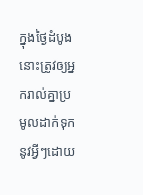ក្នុងថ្ងៃដំបូង នោះត្រូវឲ្យអ្នករាល់គ្នាប្រមូលដាក់ទុកនូវអ្វីៗដោយ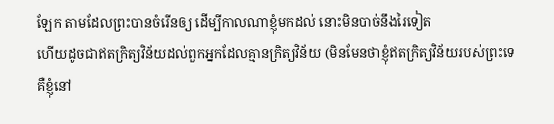ឡែក តាមដែលព្រះបានចំរើនឲ្យ ដើម្បីកាលណាខ្ញុំមកដល់ នោះមិនបាច់នឹងរៃទៀត
ហើយដូចជាឥតក្រិត្យវិន័យដល់ពួកអ្នកដែលគ្មានក្រិត្យវិន័យ (មិនមែនថាខ្ញុំឥតក្រិត្យវិន័យរបស់ព្រះទេ គឺខ្ញុំនៅ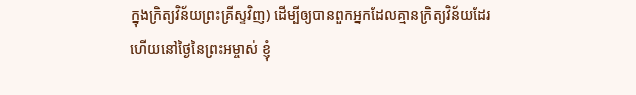ក្នុងក្រិត្យវិន័យព្រះគ្រីស្ទវិញ) ដើម្បីឲ្យបានពួកអ្នកដែលគ្មានក្រិត្យវិន័យដែរ
ហើយនៅថ្ងៃនៃព្រះអម្ចាស់ ខ្ញុំ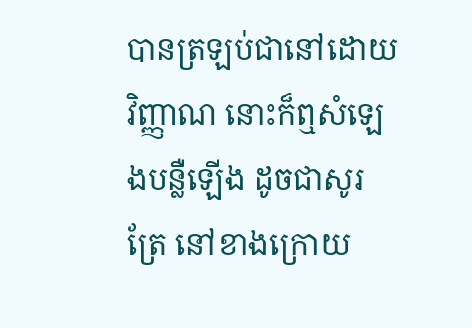បានត្រឡប់ជានៅដោយវិញ្ញាណ នោះក៏ឮសំឡេងបន្លឺឡើង ដូចជាសូរត្រែ នៅខាងក្រោយ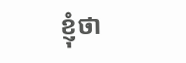ខ្ញុំថា